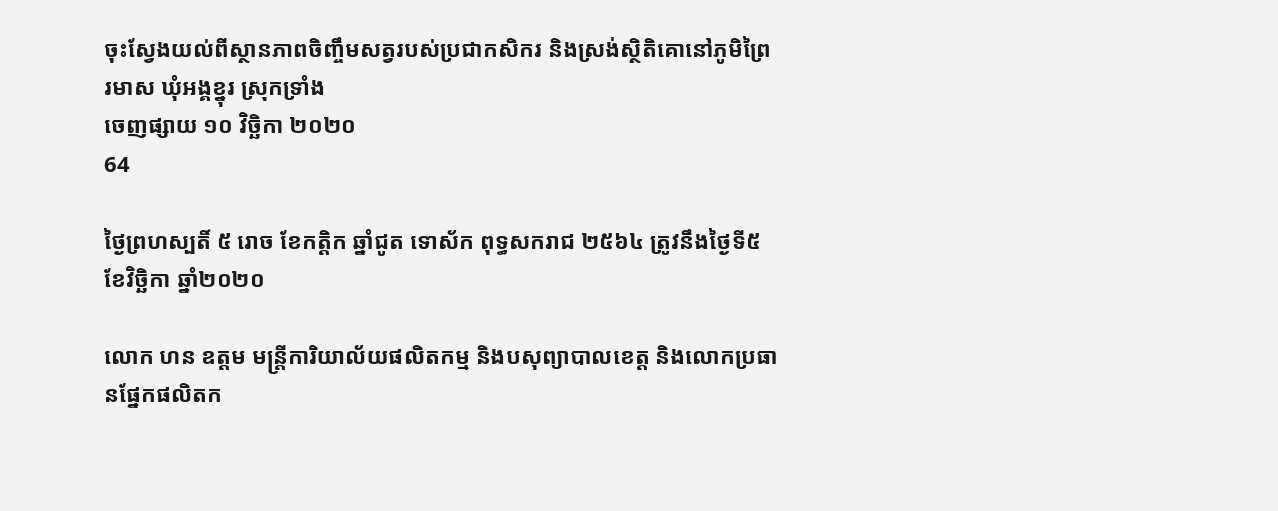ចុះស្វែងយល់ពីស្ថានភាពចិញ្ចឹមសត្វរបស់ប្រជាកសិករ និងស្រង់ស្ថិតិគោនៅភូមិព្រៃរមាស ឃុំអង្គខ្នុរ ស្រុកទ្រាំង
ចេញផ្សាយ ១០ វិច្ឆិកា ២០២០
64

ថ្ងៃព្រហស្បតិ៍ ៥ រោច ខែកត្តិក ឆ្នាំជូត ទោស័ក ពុទ្ធសករាជ ២៥៦៤ ត្រូវនឹងថ្ងៃទី៥ ខែវិច្ឆិកា ឆ្នាំ២០២០

លោក ហន ឧត្តម មន្ត្រីការិយាល័យផលិតកម្ម និងបសុព្យាបាលខេត្ត និងលោកប្រធានផ្នែកផលិតក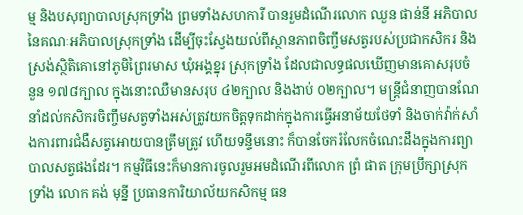ម្ម និងបសុព្យាបាលស្រុកទ្រាំង ព្រមទាំងសហការី បានរួមដំណើរលោក ឈួន ផាន់នី អភិបាលនៃគណៈអភិបាលស្រុកទ្រាំង ដើម្បីចុះស្វែងយល់ពីស្ថានភាពចិញ្ចឹមសត្វរបស់ប្រជាកសិករ និងស្រង់ស្ថិតិគោនៅភូមិព្រៃរមាស ឃុំអង្គខ្នុរ ស្រុកទ្រាំង ដែលជាលទ្ធផលឃើញមានគោសរុបចំនួន ១៧៨ក្បាល ក្នុងនោះឈឺមានសរុប ៤២ក្បាល និងងាប់ ០២ក្បាល។ មន្ត្រីជំនាញបានណែនាំដល់កសិករចិញ្ចឹមសត្វទាំងអស់ត្រូវយកចិត្តទុកដាក់ក្នុងការធ្វើអនាម័យថែទាំ និងចាក់វ៉ាក់សាំងការពារជំងឺសត្វអោយបានត្រឹមត្រូវ ហើយទន្ទឹមនោះ ក៏បានចែករំលែកចំណេះដឹងក្នុងការព្យាបាលសត្វផងដែរ។ កម្មវិធីនេះក៏មានការចូលរួមអមដំណើរពីលោក ព្រំ ផាត ក្រុមប្រឹក្សាស្រុកទ្រាំង លោក គង់ មុន្នី ប្រធានការិយាល័យកសិកម្ម ធន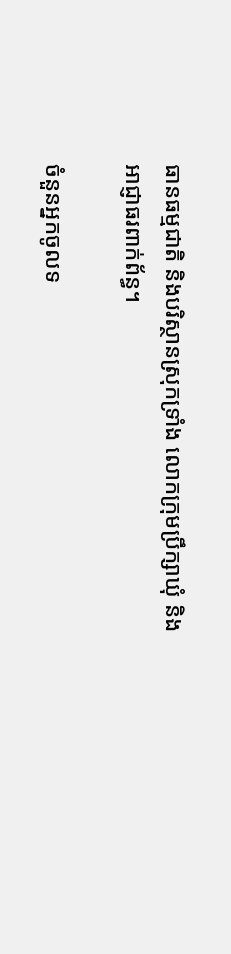ធានធម្មជាតិ និងបរិស្ថានស្រុកទ្រាំង លោកក្រុមប្រឹក្សាឃុំ និងអាជ្ញាធរពាក់ព័ន្ធ។

ចំនួនអ្នកចូលទ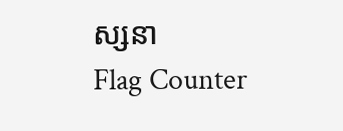ស្សនា
Flag Counter